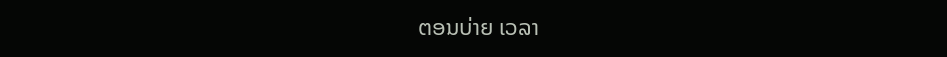ຕອນບ່າຍ ເວລາ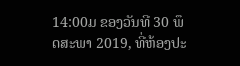14:00ມ ຂອງວັນທີ 30 ພຶດສະພາ 2019, ທີ່ຫ້ອງປະ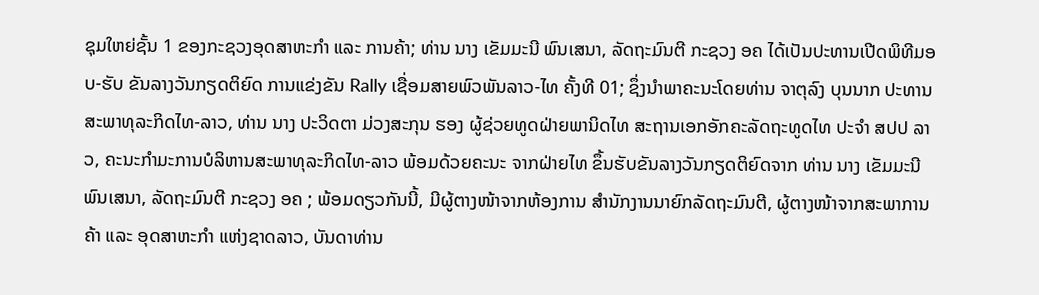ຊຸມໃຫຍ່ຊັ້ນ 1 ຂອງກະຊວງອຸດສາຫະກຳ ແລະ ການຄ້າ; ທ່ານ ນາງ ເຂັມມະນີ ພົນເສນາ, ລັດຖະມົນຕີ ກະຊວງ ອຄ ໄດ້ເປັນປະທານເປີດພິທີມອບ-ຮັບ ຂັນລາງວັນກຽດຕິຍົດ ການແຂ່ງຂັນ Rally ເຊື່ອມສາຍພົວພັນລາວ-ໄທ ຄັ້ງທີ 01; ຊຶ່ງນໍາພາຄະນະໂດຍທ່ານ ຈາຕຸລົງ ບຸນນາກ ປະທານສະພາທຸລະກິດໄທ-ລາວ, ທ່ານ ນາງ ປະວິດຕາ ມ່ວງສະກຸນ ຮອງ ຜູ້ຊ່ວຍທູດຝ່າຍພານິດໄທ ສະຖານເອກອັກຄະລັດຖະທູດໄທ ປະຈຳ ສປປ ລາວ, ຄະນະກໍາມະການບໍລິຫານສະພາທຸລະກິດໄທ-ລາວ ພ້ອມດ້ວຍຄະນະ ຈາກຝ່າຍໄທ ຂຶ້ນຮັບຂັນລາງວັນກຽດຕິຍົດຈາກ ທ່ານ ນາງ ເຂັມມະນີ ພົນເສນາ, ລັດຖະມົນຕີ ກະຊວງ ອຄ ; ພ້ອມດຽວກັນນີ້, ມີຜູ້ຕາງໜ້າຈາກຫ້ອງການ ສໍານັກງານນາຍົກລັດຖະມົນຕີ, ຜູ້ຕາງໜ້າຈາກສະພາການຄ້າ ແລະ ອຸດສາຫະກຳ ແຫ່ງຊາດລາວ, ບັນດາທ່ານ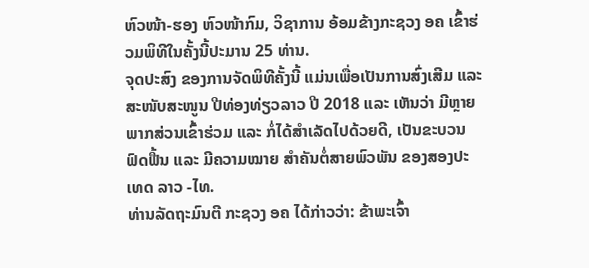ຫົວໜ້າ-ຮອງ ຫົວໜ້າກົມ, ວິຊາການ ອ້ອມຂ້າງກະຊວງ ອຄ ເຂົ້າຮ່ວມພິທີໃນຄັ້ງນີ້ປະມານ 25 ທ່ານ.
ຈຸດປະສົງ ຂອງການຈັດພິທີຄັ້ງນີ້ ແມ່ນເພື່ອເປັນການສົ່ງເສີມ ແລະ ສະໜັບສະໜູນ ປີທ່ອງທ່ຽວລາວ ປີ 2018 ແລະ ເຫັນວ່າ ມີຫຼາຍພາກສ່ວນເຂົ້າຮ່ວມ ແລະ ກໍ່ໄດ້ສຳເລັດໄປດ້ວຍດີ, ເປັນຂະບວນຟົດຟື້ນ ແລະ ມີຄວາມໝາຍ ສຳຄັນຕໍ່ສາຍພົວພັນ ຂອງສອງປະເທດ ລາວ -ໄທ.
ທ່ານລັດຖະມົນຕີ ກະຊວງ ອຄ ໄດ້ກ່າວວ່າ: ຂ້າພະເຈົ້າ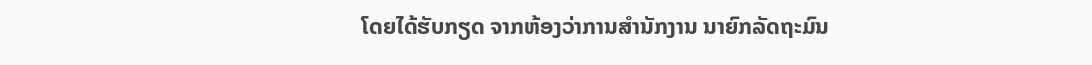ໂດຍໄດ້ຮັບກຽດ ຈາກຫ້ອງວ່າການສຳນັກງານ ນາຍົກລັດຖະມົນ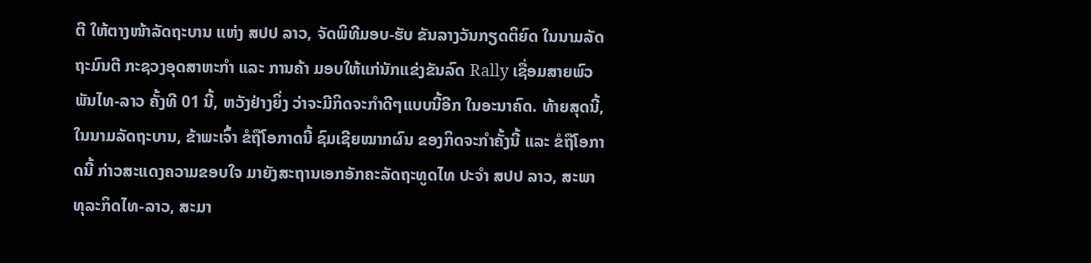ຕີ ໃຫ້ຕາງໜ້າລັດຖະບານ ແຫ່ງ ສປປ ລາວ, ຈັດພິທີມອບ-ຮັບ ຂັນລາງວັນກຽດຕິຍົດ ໃນນາມລັດຖະມົນຕີ ກະຊວງອຸດສາຫະກຳ ແລະ ການຄ້າ ມອບໃຫ້ແກ່ນັກແຂ່ງຂັນລົດ Rally ເຊື່ອມສາຍພົວພັນໄທ-ລາວ ຄັ້ງທີ 01 ນີ້, ຫວັງຢ່າງຍິ່ງ ວ່າຈະມີກິດຈະກຳດີໆແບບນີ້ອີກ ໃນອະນາຄົດ. ທ້າຍສຸດນີ້, ໃນນາມລັດຖະບານ, ຂ້າພະເຈົ້າ ຂໍຖືໂອກາດນີ້ ຊົມເຊີຍໝາກຜົນ ຂອງກິດຈະກຳຄັ້ງນີ້ ແລະ ຂໍຖືໂອກາດນີ້ ກ່າວສະແດງຄວາມຂອບໃຈ ມາຍັງສະຖານເອກອັກຄະລັດຖະທູດໄທ ປະຈຳ ສປປ ລາວ, ສະພາທຸລະກິດໄທ-ລາວ, ສະມາ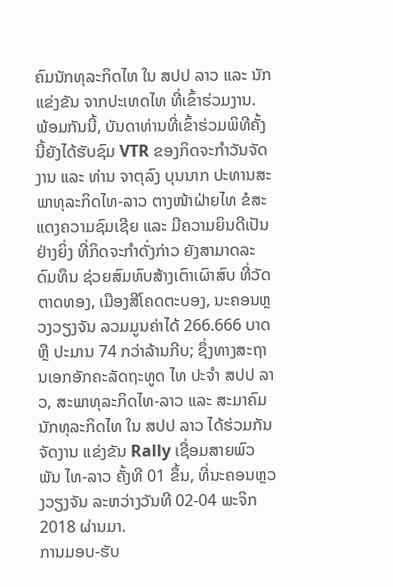ຄົມນັກທຸລະກິດໄທ ໃນ ສປປ ລາວ ແລະ ນັກແຂ່ງຂັນ ຈາກປະເທດໄທ ທີ່ເຂົ້າຮ່ວມງານ.
ພ້ອມກັນນີ້, ບັນດາທ່ານທີ່ເຂົ້າຮ່ວມພິທີຄັ້ງນີ້ຍັງໄດ້ຮັບຊົມ VTR ຂອງກິດຈະກຳວັນຈັດງານ ແລະ ທ່ານ ຈາຕຸລົງ ບຸນນາກ ປະທານສະພາທຸລະກິດໄທ-ລາວ ຕາງໜ້າຝ່າຍໄທ ຂໍສະແດງຄວາມຊົມເຊີຍ ແລະ ມີຄວາມຍິນດີເປັນຢ່າງຍິ່ງ ທີ່ກິດຈະກຳດັ່ງກ່າວ ຍັງສາມາດລະດົມທຶນ ຊ່ວຍສົມທົບສ້າງເຕົາເຜົາສົບ ທີ່ວັດຕາດທອງ, ເມືອງສີໂຄດຕະບອງ, ນະຄອນຫຼວງວຽງຈັນ ລວມມູນຄ່າໄດ້ 266.666 ບາດ ຫຼື ປະມານ 74 ກວ່າລ້ານກີບ; ຊຶ່ງທາງສະຖານເອກອັກຄະລັດຖະທູດ ໄທ ປະຈຳ ສປປ ລາວ, ສະພາທຸລະກິດໄທ-ລາວ ແລະ ສະມາຄົມນັກທຸລະກິດໄທ ໃນ ສປປ ລາວ ໄດ້ຮ່ວມກັນຈັດງານ ແຂ່ງຂັນ Rally ເຊື່ອມສາຍພົວພັນ ໄທ-ລາວ ຄັ້ງທີ 01 ຂຶ້ນ, ທີ່ນະຄອນຫຼວງວຽງຈັນ ລະຫວ່າງວັນທີ 02-04 ພະຈິກ 2018 ຜ່ານມາ.
ການມອບ-ຮັບ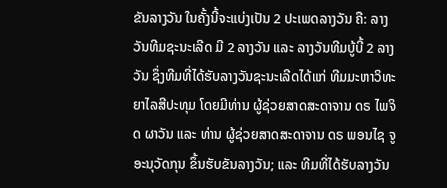ຂັນລາງວັນ ໃນຄັ້ງນີ້ຈະແບ່ງເປັນ 2 ປະເພດລາງວັນ ຄື: ລາງວັນທີມຊະນະເລີດ ມີ 2 ລາງວັນ ແລະ ລາງວັນທີມບູ້ບີ້ 2 ລາງວັນ ຊຶ່ງທີມທີ່ໄດ້ຮັບລາງວັນຊະນະເລີດໄດ້ແກ່ ທີມມະຫາວິທະຍາໄລສີປະທຸມ ໂດຍມີທ່ານ ຜູ້ຊ່ວຍສາດສະດາຈານ ດຣ ໄພຈິດ ຜາວັນ ແລະ ທ່ານ ຜູ້ຊ່ວຍສາດສະດາຈານ ດຣ ພອນໄຊ ຈູອະນຸວັດກຸນ ຂຶ້ນຮັບຂັນລາງວັນ; ແລະ ທີມທີ່ໄດ້ຮັບລາງວັນ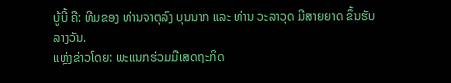ບູ້ບີ້ ຄື: ທີມຂອງ ທ່ານຈາຕຸລົງ ບຸນນາກ ແລະ ທ່ານ ວະລາວຸດ ມີສາຍຍາດ ຂຶ້ນຮັບລາງວັນ.
ແຫຼ່ງຂ່າວໂດຍ: ພະແນກຮ່ວມມືເສດຖະກິດ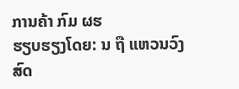ການຄ້າ ກົມ ຜຮ
ຮຽບຮຽງໂດຍ: ນ ຖື ແຫວນວົງສົດ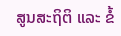ສູນສະຖິຕິ ແລະ ຂໍ້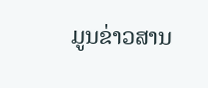ມູນຂ່າວສານ